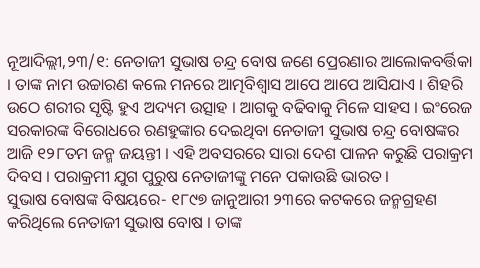ନୂଆଦିଲ୍ଲୀ,୨୩/୧: ନେତାଜୀ ସୁଭାଷ ଚନ୍ଦ୍ର ବୋଷ ଜଣେ ପ୍ରେରଣାର ଆଲୋକବର୍ତ୍ତିକା । ତାଙ୍କ ନାମ ଉଚ୍ଚାରଣ କଲେ ମନରେ ଆତ୍ମବିଶ୍ବାସ ଆପେ ଆପେ ଆସିଯାଏ । ଶିହରି ଉଠେ ଶରୀର ସୃଷ୍ଟି ହୁଏ ଅଦ୍ୟମ ଉତ୍ସାହ । ଆଗକୁ ବଢିବାକୁ ମିଳେ ସାହସ । ଇଂରେଜ ସରକାରଙ୍କ ବିରୋଧରେ ରଣହୁଙ୍କାର ଦେଇଥିବା ନେତାଜୀ ସୁଭାଷ ଚନ୍ଦ୍ର ବୋଷଙ୍କର ଆଜି ୧୨୮ତମ ଜନ୍ମ ଜୟନ୍ତୀ । ଏହି ଅବସରରେ ସାରା ଦେଶ ପାଳନ କରୁଛି ପରାକ୍ରମ ଦିବସ । ପରାକ୍ରମୀ ଯୁଗ ପୁରୁଷ ନେତାଜୀଙ୍କୁ ମନେ ପକାଉଛି ଭାରତ ।
ସୁଭାଷ ବୋଷଙ୍କ ବିଷୟରେ- ୧୮୯୭ ଜାନୁଆରୀ ୨୩ରେ କଟକରେ ଜନ୍ମଗ୍ରହଣ କରିଥିଲେ ନେତାଜୀ ସୁଭାଷ ବୋଷ । ତାଙ୍କ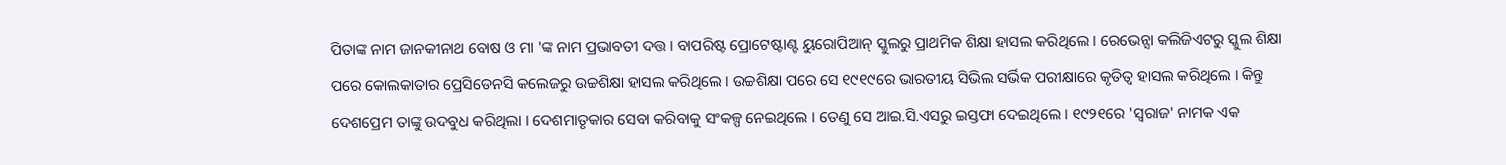ପିତାଙ୍କ ନାମ ଜାନକୀନାଥ ବୋଷ ଓ ମା 'ଙ୍କ ନାମ ପ୍ରଭାବତୀ ଦତ୍ତ । ବାପରିଷ୍ଟ ପ୍ରୋଟେଷ୍ଟାଣ୍ଟ ୟୁରୋପିଆନ୍ ସ୍କୁଲରୁ ପ୍ରାଥମିକ ଶିକ୍ଷା ହାସଲ କରିଥିଲେ । ରେଭେନ୍ସା କଲିଜିଏଟରୁ ସ୍କୁଲ ଶିକ୍ଷା ପରେ କୋଲକାତାର ପ୍ରେସିଡେନସି କଲେଜରୁ ଉଚ୍ଚଶିକ୍ଷା ହାସଲ କରିଥିଲେ । ଉଚ୍ଚଶିକ୍ଷା ପରେ ସେ ୧୯୧୯ରେ ଭାରତୀୟ ସିଭିଲ ସର୍ଭିକ ପରୀକ୍ଷାରେ କୃତିତ୍ବ ହାସଲ କରିଥିଲେ । କିନ୍ତୁ ଦେଶପ୍ରେମ ତାଙ୍କୁ ଉଦବୁଧ କରିଥିଲା । ଦେଶମାତୃକାର ସେବା କରିବାକୁ ସଂକଳ୍ପ ନେଇଥିଲେ । ତେଣୁ ସେ ଆଇ.ସି.ଏସରୁ ଇସ୍ତଫା ଦେଇଥିଲେ । ୧୯୨୧ରେ 'ସ୍ବରାଜ' ନାମକ ଏକ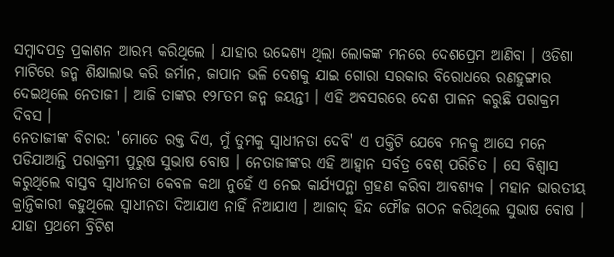ସମ୍ବାଦପତ୍ର ପ୍ରକାଶନ ଆରମ୍ଭ କରିଥିଲେ । ଯାହାର ଉଦ୍ଦେଶ୍ୟ ଥିଲା ଲୋକଙ୍କ ମନରେ ଦେଶପ୍ରେମ ଆଣିବା । ଓଡିଶା ମାଟିରେ ଜନ୍ମ ଶିକ୍ଷାଲାଭ କରି ଜର୍ମାନ, ଜାପାନ ଭଳି ଦେଶକୁ ଯାଇ ଗୋରା ସରକାର ବିରୋଧରେ ରଣହୁଙ୍ଗାର ଦେଇଥିଲେ ନେତାଜୀ । ଆଜି ତାଙ୍କର ୧୨୮ତମ ଜନ୍ମ ଜୟନ୍ତୀ । ଏହି ଅବସରରେ ଦେଶ ପାଳନ କରୁଛି ପରାକ୍ରମ ଦିବସ ।
ନେତାଜୀଙ୍କ ବିଚାର: 'ମୋତେ ରକ୍ତ ଦିଏ, ମୁଁ ତୁମକୁ ସ୍ବାଧୀନତା ଦେବି' ଏ ପକ୍ତିଟି ଯେବେ ମନକୁ ଆସେ ମନେ ପଡିଯାଆନ୍ତି ପରାକ୍ରମୀ ପୁରୁଷ ସୁଭାଷ ବୋଷ । ନେତାଜୀଙ୍କର ଏହି ଆହ୍ବାନ ସର୍ବତ୍ର ବେଶ୍ ପରିଚିତ । ସେ ବିଶ୍ବାସ କରୁଥିଲେ ବାସ୍ତବ ସ୍ବାଧୀନତା କେବଳ କଥା ନୁହେଁ ଏ ନେଇ କାର୍ଯ୍ୟପନ୍ଥା ଗ୍ରହଣ କରିବା ଆବଶ୍ୟକ । ମହାନ ଭାରତୀୟ କ୍ରାନ୍ତିକାରୀ କହୁଥିଲେ ସ୍ବାଧୀନତା ଦିଆଯାଏ ନାହିଁ ନିଆଯାଏ । ଆଜାଦ୍ ହିନ୍ଦ ଫୌଜ ଗଠନ କରିଥିଲେ ସୁଭାଷ ବୋଷ । ଯାହା ପ୍ରଥମେ ବ୍ରିଟିଶ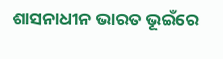ଶାସନାଧୀନ ଭାରତ ଭୂଇଁରେ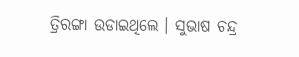ତ୍ରିରଙ୍ଗା ଉଡାଇଥିଲେ । ସୁଭାଷ ଚନ୍ଦ୍ର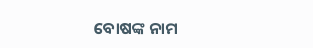ବୋଷଙ୍କ ନାମ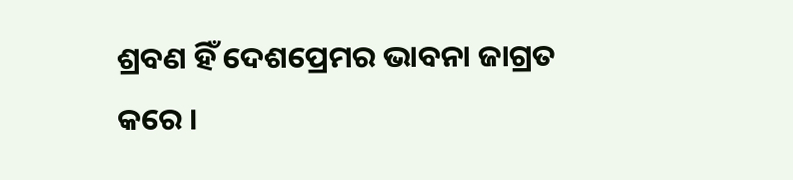ଶ୍ରବଣ ହିଁ ଦେଶପ୍ରେମର ଭାବନା ଜାଗ୍ରତ କରେ ।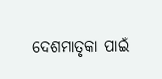ଦେଶମାତୃକା ପାଇଁ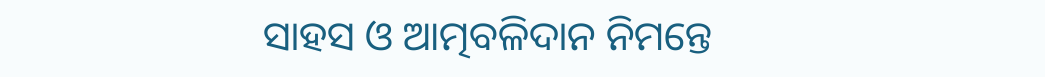ସାହସ ଓ ଆତ୍ମବଳିଦାନ ନିମନ୍ତେ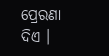ପ୍ରେରଣା ଦିଏ ।